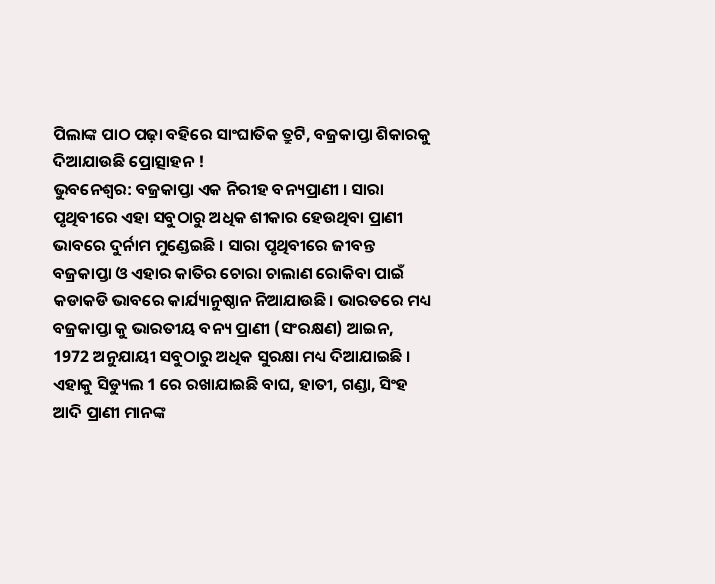ପିଲାଙ୍କ ପାଠ ପଢ଼ା ବହିରେ ସାଂଘାତିକ ତ୍ରୁଟି, ବଜ୍ରକାପ୍ତା ଶିକାରକୁ ଦିଆଯାଉଛି ପ୍ରୋତ୍ସାହନ !
ଭୁବନେଶ୍ୱର: ବଜ୍ରକାପ୍ତା ଏକ ନିରୀହ ବନ୍ୟପ୍ରାଣୀ । ସାରା ପୃଥିବୀରେ ଏହା ସବୁଠାରୁ ଅଧିକ ଶୀକାର ହେଉଥିବା ପ୍ରାଣୀ ଭାବରେ ଦୁର୍ନାମ ମୁଣ୍ଡେଇଛି । ସାରା ପୃଥିବୀରେ ଜୀବନ୍ତ ବଜ୍ରକାପ୍ତା ଓ ଏହାର କାତିର ଚୋରା ଚାଲାଣ ରୋକିବା ପାଇଁ କଡାକଡି ଭାବରେ କାର୍ଯ୍ୟାନୁଷ୍ଠାନ ନିଆଯାଉଛି। ଭାରତରେ ମଧ୍ୟ ବଜ୍ରକାପ୍ତା କୁ ଭାରତୀୟ ବନ୍ୟ ପ୍ରାଣୀ (ସଂରକ୍ଷଣ) ଆଇନ, 1972 ଅନୁଯାୟୀ ସବୁଠାରୁ ଅଧିକ ସୁରକ୍ଷା ମଧ୍ୟ ଦିଆଯାଇଛି । ଏହାକୁ ସିଡ୍ୟୁଲ 1 ରେ ରଖାଯାଇଛି ବାଘ, ହାତୀ, ଗଣ୍ଡା, ସିଂହ ଆଦି ପ୍ରାଣୀ ମାନଙ୍କ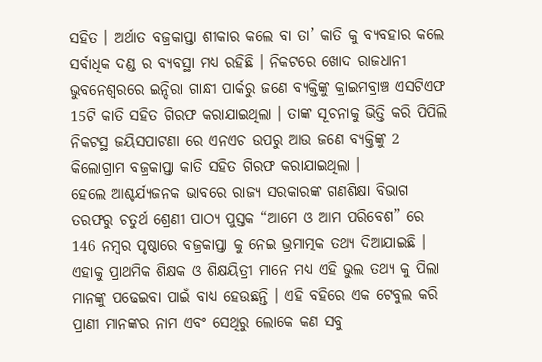ସହିତ । ଅର୍ଥାତ ବଜ୍ରକାପ୍ତା ଶୀକାର କଲେ ବା ତା’ କାତି କୁ ବ୍ୟବହାର କଲେ ସର୍ବାଧିକ ଦଣ୍ଡ ର ବ୍ୟବସ୍ଥା ମଧ୍ୟ ରହିଛି । ନିକଟରେ ଖୋଦ ରାଜଧାନୀ ଭୁବନେଶ୍ବରରେ ଇନ୍ଦିରା ଗାନ୍ଧୀ ପାର୍କରୁ ଜଣେ ବ୍ୟକ୍ତିଙ୍କୁ କ୍ରାଇମବ୍ରାଞ୍ଚ ଏସଟିଏଫ 15ଟି କାତି ସହିତ ଗିରଫ କରାଯାଇଥିଲା । ତାଙ୍କ ସୂଚନାକୁ ଭିତ୍ତି କରି ପିପିଲି ନିକଟସ୍ଥ ଜୟିସପାଟଣା ରେ ଏନଏଚ ଉପରୁ ଆଉ ଜଣେ ବ୍ୟକ୍ତିଙ୍କୁ 2 କିଲୋଗ୍ରାମ ବଜ୍ରକାପ୍ତା କାତି ସହିତ ଗିରଫ କରାଯାଇଥିଲା ।
ହେଲେ ଆଶ୍ଚର୍ଯ୍ୟଜନକ ଭାବରେ ରାଜ୍ୟ ସରକାରଙ୍କ ଗଣଶିକ୍ଷା ବିଭାଗ ତରଫରୁ ଚତୁର୍ଥ ଶ୍ରେଣୀ ପାଠ୍ୟ ପୁସ୍ତକ “ଆମେ ଓ ଆମ ପରିବେଶ” ରେ 146 ନମ୍ବର ପୃଷ୍ଠାରେ ବଜ୍ରକାପ୍ତା କୁ ନେଇ ଭ୍ରମାତ୍ମକ ତଥ୍ୟ ଦିଆଯାଇଛି । ଏହାକୁ ପ୍ରାଥମିକ ଶିକ୍ଷକ ଓ ଶିକ୍ଷୟିତ୍ରୀ ମାନେ ମଧ୍ୟ ଏହି ଭୁଲ ତଥ୍ୟ କୁ ପିଲା ମାନଙ୍କୁ ପଢେଇବା ପାଇଁ ବାଧ୍ୟ ହେଉଛନ୍ତି । ଏହି ବହିରେ ଏକ ଟେବୁଲ କରି ପ୍ରାଣୀ ମାନଙ୍କର ନାମ ଏବଂ ସେଥିରୁ ଲୋକେ କଣ ସବୁ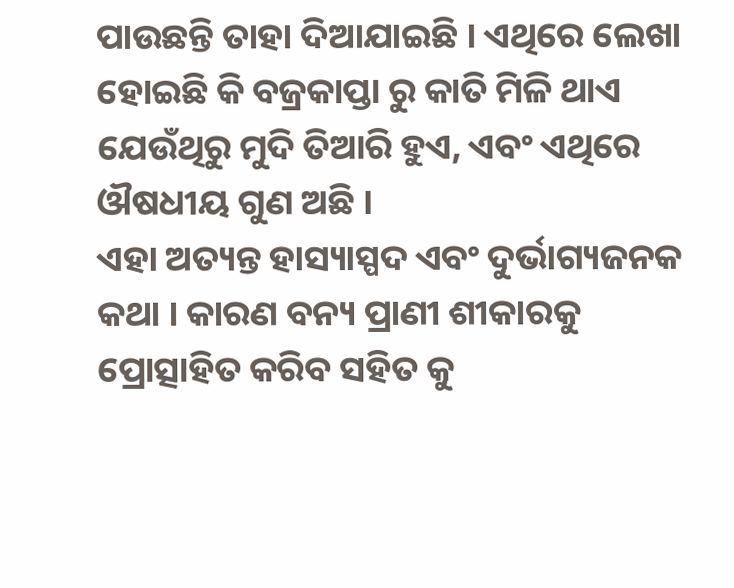ପାଉଛନ୍ତି ତାହା ଦିଆଯାଇଛି । ଏଥିରେ ଲେଖା ହୋଇଛି କି ବଜ୍ରକାପ୍ତା ରୁ କାତି ମିଳି ଥାଏ ଯେଉଁଥିରୁ ମୁଦି ତିଆରି ହୁଏ, ଏବଂ ଏଥିରେ ଔଷଧୀୟ ଗୁଣ ଅଛି ।
ଏହା ଅତ୍ୟନ୍ତ ହାସ୍ୟାସ୍ପଦ ଏବଂ ଦୁର୍ଭାଗ୍ୟଜନକ କଥା । କାରଣ ବନ୍ୟ ପ୍ରାଣୀ ଶୀକାରକୁ ପ୍ରୋତ୍ସାହିତ କରିବ ସହିତ କୁ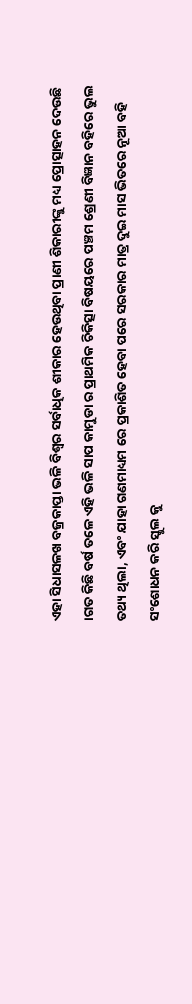ଏହା ସିଧାସଳଖ ବଜ୍ରକାପ୍ତା ଭଳି ବିଶ୍ୱର ସର୍ବାଧିକ ଶୀକାର ହେଉଥିବା ପ୍ରାଣୀ ଶିକାରୀଙ୍କୁ ମଧ୍ୟ ପ୍ରୋତ୍ସାହନ ଦେଉଛି ।ଗତ କିଛି ବର୍ଷ ତଳେ ଏହି ଭଳି ସାପ କାମୁଡା ର ପ୍ରାଥମିକ ଚିକିତ୍ସା ବିଷୟରେ ପଞ୍ଚମ ଶ୍ରେଣୀ ବିଜ୍ଞାନ ବହିରେ ଭୁଲ ତଥ୍ୟ ଥିଲା, ଏବଂ ଯାହା ଗଣମାଧ୍ୟମ ରେ ପ୍ରକାଶିତ ହେବା ପରେ ସରକାର ମାତ୍ର ଦୁଇ ମାସ ଭିତରେ ନୂଆ ବହି ସଂଶୋଧନ କରି ସ୍କୁଲ କୁ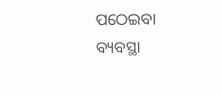ପଠେଇବା ବ୍ୟବସ୍ଥା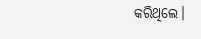କରିଥିଲେ।